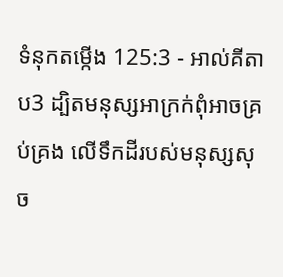ទំនុកតម្កើង 125:3 - អាល់គីតាប3 ដ្បិតមនុស្សអាក្រក់ពុំអាចគ្រប់គ្រង លើទឹកដីរបស់មនុស្សសុច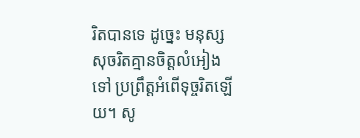រិតបានទេ ដូច្នេះ មនុស្សសុចរិតគ្មានចិត្តលំអៀងទៅ ប្រព្រឹត្តអំពើទុច្ចរិតឡើយ។ សូ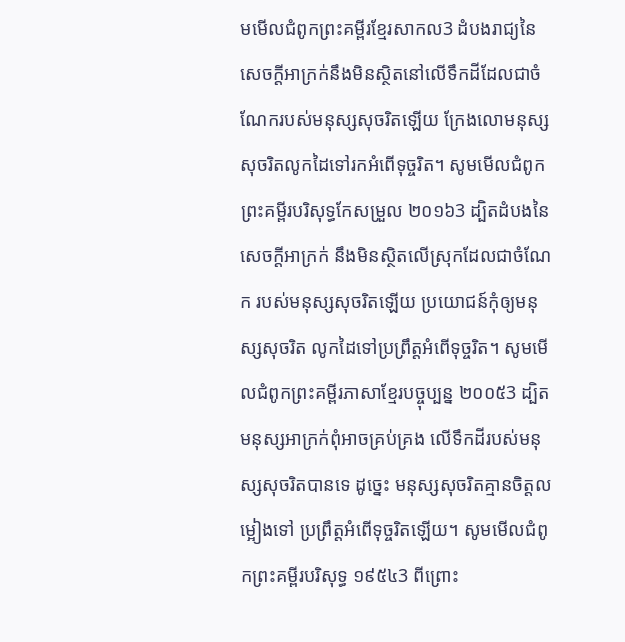មមើលជំពូកព្រះគម្ពីរខ្មែរសាកល3 ដំបងរាជ្យនៃសេចក្ដីអាក្រក់នឹងមិនស្ថិតនៅលើទឹកដីដែលជាចំណែករបស់មនុស្សសុចរិតឡើយ ក្រែងលោមនុស្សសុចរិតលូកដៃទៅរកអំពើទុច្ចរិត។ សូមមើលជំពូកព្រះគម្ពីរបរិសុទ្ធកែសម្រួល ២០១៦3 ដ្បិតដំបងនៃសេចក្ដីអាក្រក់ នឹងមិនស្ថិតលើស្រុកដែលជាចំណែក របស់មនុស្សសុចរិតឡើយ ប្រយោជន៍កុំឲ្យមនុស្សសុចរិត លូកដៃទៅប្រព្រឹត្តអំពើទុច្ចរិត។ សូមមើលជំពូកព្រះគម្ពីរភាសាខ្មែរបច្ចុប្បន្ន ២០០៥3 ដ្បិតមនុស្សអាក្រក់ពុំអាចគ្រប់គ្រង លើទឹកដីរបស់មនុស្សសុចរិតបានទេ ដូច្នេះ មនុស្សសុចរិតគ្មានចិត្តលម្អៀងទៅ ប្រព្រឹត្តអំពើទុច្ចរិតឡើយ។ សូមមើលជំពូកព្រះគម្ពីរបរិសុទ្ធ ១៩៥៤3 ពីព្រោះ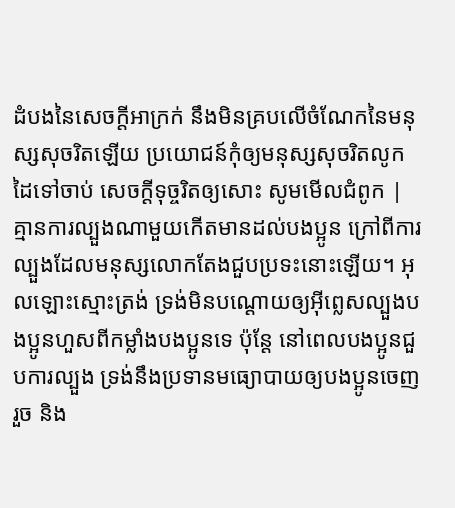ដំបងនៃសេចក្ដីអាក្រក់ នឹងមិនគ្របលើចំណែកនៃមនុស្សសុចរិតឡើយ ប្រយោជន៍កុំឲ្យមនុស្សសុចរិតលូកដៃទៅចាប់ សេចក្ដីទុច្ចរិតឲ្យសោះ សូមមើលជំពូក |
គ្មានការល្បួងណាមួយកើតមានដល់បងប្អូន ក្រៅពីការល្បួងដែលមនុស្សលោកតែងជួបប្រទះនោះឡើយ។ អុលឡោះស្មោះត្រង់ ទ្រង់មិនបណ្ដោយឲ្យអ៊ីព្លេសល្បួងបងប្អូនហួសពីកម្លាំងបងប្អូនទេ ប៉ុន្ដែ នៅពេលបងប្អូនជួបការល្បួង ទ្រង់នឹងប្រទានមធ្យោបាយឲ្យបងប្អូនចេញរួច និង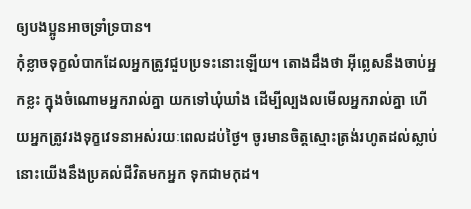ឲ្យបងប្អូនអាចទ្រាំទ្របាន។
កុំខ្លាចទុក្ខលំបាកដែលអ្នកត្រូវជួបប្រទះនោះឡើយ។ តោងដឹងថា អ៊ីព្លេសនឹងចាប់អ្នកខ្លះ ក្នុងចំណោមអ្នករាល់គ្នា យកទៅឃុំឃាំង ដើម្បីល្បងលមើលអ្នករាល់គ្នា ហើយអ្នកត្រូវរងទុក្ខវេទនាអស់រយៈពេលដប់ថ្ងៃ។ ចូរមានចិត្ដស្មោះត្រង់រហូតដល់ស្លាប់ នោះយើងនឹងប្រគល់ជីវិតមកអ្នក ទុកជាមកុដ។